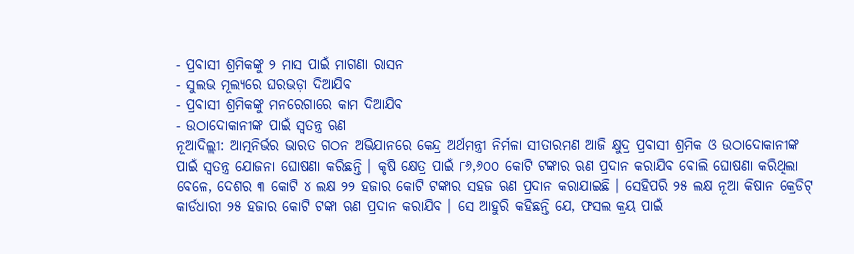- ପ୍ରବାସୀ ଶ୍ରମିକଙ୍କୁ ୨ ମାସ ପାଇଁ ମାଗଣା ରାସନ
- ସୁଲଭ ମୂଲ୍ୟରେ ଘରଭଡ଼ା ଦିଆଯିବ
- ପ୍ରବାସୀ ଶ୍ରମିକଙ୍କୁ ମନରେଗାରେ କାମ ଦିଆଯିବ
- ଉଠାଦୋକାନୀଙ୍କ ପାଇଁ ସ୍ୱତନ୍ତ୍ର ଋଣ
ନୂଆଦିଲ୍ଲୀ: ଆତ୍ମନିର୍ଭର ଭାରତ ଗଠନ ଅଭିଯାନରେ କେନ୍ଦ୍ର ଅର୍ଥମନ୍ତ୍ରୀ ନିର୍ମଳା ସୀତାରମଣ ଆଜି କ୍ଷୁଦ୍ର ପ୍ରବାସୀ ଶ୍ରମିକ ଓ ଉଠାଦୋକାନୀଙ୍କ ପାଇଁ ସ୍ୱତନ୍ତ୍ର ଯୋଜନା ଘୋଷଣା କରିଛନ୍ତି । କୃଷି କ୍ଷେତ୍ର ପାଇଁ ୮୬,୬୦୦ କୋଟି ଟଙ୍କାର ଋଣ ପ୍ରଦାନ କରାଯିବ ବୋଲି ଘୋଷଣା କରିଥିଲା ବେଳେ, ଦେଶର ୩ କୋଟି ୪ ଲକ୍ଷ ୨୨ ହଜାର କୋଟି ଟଙ୍କାର ସହଜ ଋଣ ପ୍ରଦାନ କରାଯାଇଛି । ସେହିପରି ୨୫ ଲକ୍ଷ ନୂଆ କିଷାନ କ୍ରେଡିଟ୍ କାର୍ଡଧାରୀ ୨୫ ହଜାର କୋଟି ଟଙ୍କା ଋଣ ପ୍ରଦାନ କରାଯିବ । ସେ ଆହୁରି କହିଛନ୍ତି ଯେ, ଫସଲ କ୍ରୟ ପାଇଁ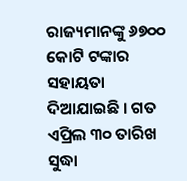ରାଜ୍ୟମାନଙ୍କୁ ୬୭୦୦ କୋଟି ଟଙ୍କାର ସହାୟତା ଦିଆଯାଇଛି । ଗତ ଏପ୍ରିଲ ୩୦ ତାରିଖ ସୁଦ୍ଧା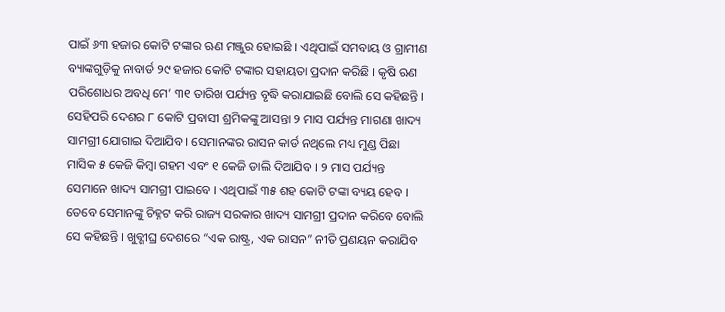ପାଇଁ ୬୩ ହଜାର କୋଟି ଟଙ୍କାର ଋଣ ମଞ୍ଜୁର ହୋଇଛି । ଏଥିପାଇଁ ସମବାୟ ଓ ଗ୍ରାମୀଣ ବ୍ୟାଙ୍କଗୁଡ଼ିକୁ ନାବାର୍ଡ ୨୯ ହଜାର କୋଟି ଟଙ୍କାର ସହାୟତା ପ୍ରଦାନ କରିଛି । କୃଷି ଋଣ ପରିଶୋଧର ଅବଧି ମେ’ ୩୧ ତାରିଖ ପର୍ଯ୍ୟନ୍ତ ବୃଦ୍ଧି କରାଯାଇଛି ବୋଲି ସେ କହିଛନ୍ତି ।
ସେହିପରି ଦେଶର ୮ କୋଟି ପ୍ରବାସୀ ଶ୍ରମିକଙ୍କୁ ଆସନ୍ତା ୨ ମାସ ପର୍ଯ୍ୟନ୍ତ ମାଗଣା ଖାଦ୍ୟ ସାମଗ୍ରୀ ଯୋଗାଇ ଦିଆଯିବ । ସେମାନଙ୍କର ରାସନ କାର୍ଡ ନଥିଲେ ମଧ୍ୟ ମୁଣ୍ଡ ପିଛା ମାସିକ ୫ କେଜି କିମ୍ବା ଗହମ ଏବଂ ୧ କେଜି ଡାଲି ଦିଆଯିବ । ୨ ମାସ ପର୍ଯ୍ୟନ୍ତ ସେମାନେ ଖାଦ୍ୟ ସାମଗ୍ରୀ ପାଇବେ । ଏଥିପାଇଁ ୩୫ ଶହ କୋଟି ଟଙ୍କା ବ୍ୟୟ ହେବ । ତେବେ ସେମାନଙ୍କୁ ଚିହ୍ନଟ କରି ରାଜ୍ୟ ସରକାର ଖାଦ୍ୟ ସାମଗ୍ରୀ ପ୍ରଦାନ କରିବେ ବୋଲି ସେ କହିଛନ୍ତି । ଖୁବ୍ଶୀଘ୍ର ଦେଶରେ “ଏକ ରାଷ୍ଟ୍ର, ଏକ ରାସନ” ନୀତି ପ୍ରଣୟନ କରାଯିବ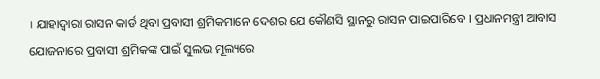। ଯାହାଦ୍ୱାରା ରାସନ କାର୍ଡ ଥିବା ପ୍ରବାସୀ ଶ୍ରମିକମାନେ ଦେଶର ଯେ କୌଣସି ସ୍ଥାନରୁ ରାସନ ପାଇପାରିବେ । ପ୍ରଧାନମନ୍ତ୍ରୀ ଆବାସ ଯୋଜନାରେ ପ୍ରବାସୀ ଶ୍ରମିକଙ୍କ ପାଇଁ ସୁଲଭ ମୂଲ୍ୟରେ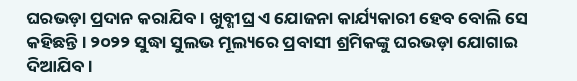ଘରଭଡ଼ା ପ୍ରଦାନ କରାଯିବ । ଖୁବ୍ଶୀଘ୍ର ଏ ଯୋଜନା କାର୍ଯ୍ୟକାରୀ ହେବ ବୋଲି ସେ କହିଛନ୍ତି । ୨୦୨୨ ସୁଦ୍ଧା ସୁଲଭ ମୂଲ୍ୟରେ ପ୍ରବାସୀ ଶ୍ରମିକଙ୍କୁ ଘରଭଡ଼ା ଯୋଗାଇ ଦିଆଯିବ ।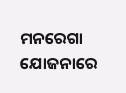ମନରେଗା ଯୋଜନାରେ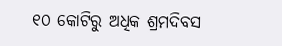୧୦ କୋଟିରୁ ଅଧିକ ଶ୍ରମଦିବସ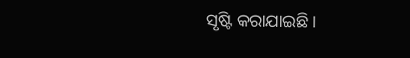ସୃଷ୍ଟି କରାଯାଇଛି ।